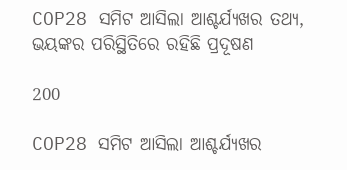COP28 ସମିଟ ଆସିଲା ଆଶ୍ଚର୍ଯ୍ୟଖର ତଥ୍ୟ, ଭୟଙ୍କର ପରିସ୍ଥିତିରେ ରହିଛି ପ୍ରଦୂଷଣ

200

COP28 ସମିଟ ଆସିଲା ଆଶ୍ଚର୍ଯ୍ୟଖର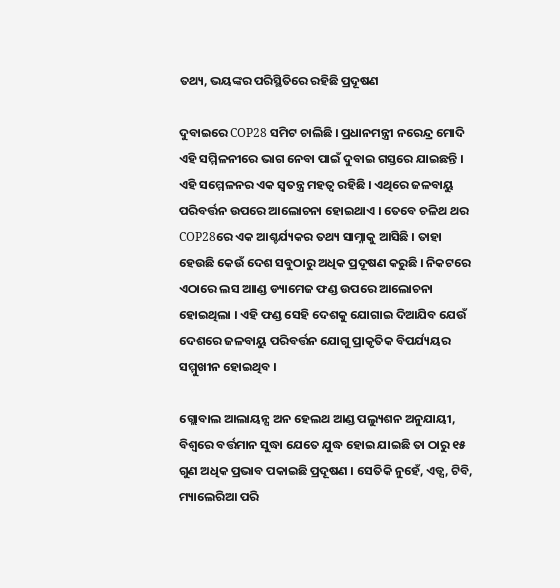ତଥ୍ୟ, ଭୟଙ୍କର ପରିସ୍ଥିତିରେ ରହିଛି ପ୍ରଦୂଷଣ

ଦୁବାଇରେ COP28 ସମିଟ ଚାଲିଛି । ପ୍ରଧାନମନ୍ତ୍ରୀ ନରେନ୍ଦ୍ର ମୋଦି ଏହି ସମ୍ମିଳନୀରେ ଭାଗ ନେବା ପାଇଁ ଦୁବାଇ ଗସ୍ତରେ ଯାଇଛନ୍ତି । ଏହି ସମ୍ମେଳନର ଏକ ସ୍ୱତନ୍ତ୍ର ମହତ୍ୱ ରହିଛି । ଏଥିରେ ଜଳବାୟୁ ପରିବର୍ତ୍ତନ ଉପରେ ଆଲୋଚନା ହୋଇଥାଏ । ତେବେ ଚଳିଥ ଥର COP28ରେ ଏକ ଆଶ୍ଚର୍ଯ୍ୟକର ତଥ୍ୟ ସାମ୍ନାକୁ ଆସିଛି । ତାହା ହେଉଛି କେଉଁ ଦେଶ ସବୁଠାରୁ ଅଧିକ ପ୍ରଦୂଷଣ କରୁଛି । ନିକଟରେ ଏଠାରେ ଲସ ଆାଣ୍ଡ ଡ୍ୟାମେଜ ଫଣ୍ଡ ଉପରେ ଆଲୋଚନା ହୋଇଥିଲା । ଏହି ଫଣ୍ଡ ସେହି ଦେଶକୁ ଯୋଗାଇ ଦିଆଯିବ ଯେଉଁ ଦେଶରେ ଜଳବାୟୁ ପରିବର୍ତ୍ତନ ଯୋଗୁ ପ୍ରାକୃତିକ ବିପର୍ଯ୍ୟୟର ସମ୍ମୁଖୀନ ହୋଇଥିବ ।

ଗ୍ଲୋବାଲ ଆଲାୟନ୍ସ ଅନ ହେଲଥ ଆଣ୍ଡ ପଲ୍ୟୁଶନ ଅନୁଯାୟୀ, ବିଶ୍ୱରେ ବର୍ତ୍ତମାନ ସୁଦ୍ଧା ଯେତେ ଯୁଦ୍ଧ ହୋଇ ଯାଇଛି ତା ଠାରୁ ୧୫ ଗୁଣ ଅଧିକ ପ୍ରଭାବ ପକାଇଛି ପ୍ରଦୂଷଣ । ସେତିକି ନୁହେଁ, ଏଡ୍ସ, ଟିବି, ମ୍ୟାଲେରିଆ ପରି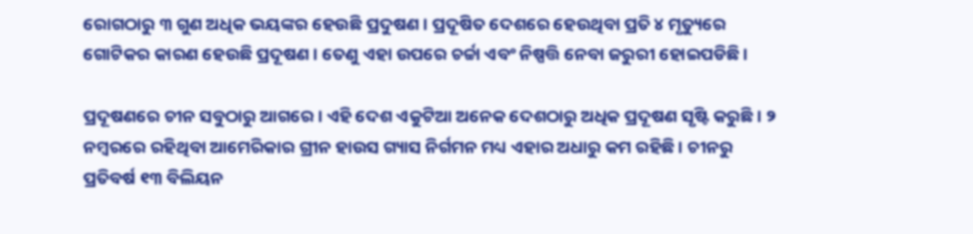ରୋଗଠାରୁ ୩ ଗୁଣ ଅଧିକ ଭୟଙ୍କର ହେଉଛି ପ୍ରଦୁଷଣ । ପ୍ରଦୂଷିତ ଦେଶରେ ହେଉଥିବା ପ୍ରତି ୪ ମୃତ୍ୟୁରେ ଗୋଟିକର କାରଣ ହେଉଛି ପ୍ରଦୂଷଣ । ତେଣୁ ଏହା ଉପରେ ଚର୍ଚ୍ଚା ଏବଂ ନିଷ୍ପତ୍ତି ନେବା ଜରୁରୀ ହୋଇପଡିଛି ।

ପ୍ରଦୂଷଣରେ ଚୀନ ସବୁଠାରୁ ଆଗରେ । ଏହି ଦେଶ ଏକୁଟିଆ ଅନେକ ଦେଶଠାରୁ ଅଧିକ ପ୍ରଦୂଷଣ ସୃଷ୍ଟି କରୁଛି । ୨ ନମ୍ବରରେ ରହିଥିବା ଆମେରିକାର ଗ୍ରୀନ ହାଉସ ଗ୍ୟାସ ନିର୍ଗମନ ମଧ୍ୟ ଏହାର ଅଧାରୁ କମ ରହିଛି । ଚୀନରୁ ପ୍ରତିବର୍ଷ ୧୩ ବିଲିୟନ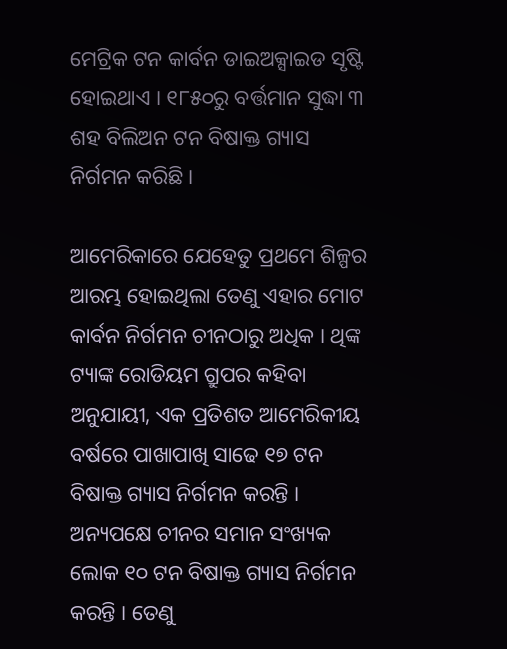ମେଟ୍ରିକ ଟନ କାର୍ବନ ଡାଇଅକ୍ସାଇଡ ସୃଷ୍ଟି ହୋଇଥାଏ । ୧୮୫୦ରୁ ବର୍ତ୍ତମାନ ସୁଦ୍ଧା ୩ ଶହ ବିଲିଅନ ଟନ ବିଷାକ୍ତ ଗ୍ୟାସ ନିର୍ଗମନ କରିଛି ।

ଆମେରିକାରେ ଯେହେତୁ ପ୍ରଥମେ ଶିଳ୍ପର ଆରମ୍ଭ ହୋଇଥିଲା ତେଣୁ ଏହାର ମୋଟ କାର୍ବନ ନିର୍ଗମନ ଚୀନଠାରୁ ଅଧିକ । ଥିଙ୍କ ଟ୍ୟାଙ୍କ ରୋଡିୟମ ଗ୍ରୁପର କହିବା ଅନୁଯାୟୀ, ଏକ ପ୍ରତିଶତ ଆମେରିକୀୟ ବର୍ଷରେ ପାଖାପାଖି ସାଢେ ୧୭ ଟନ ବିଷାକ୍ତ ଗ୍ୟାସ ନିର୍ଗମନ କରନ୍ତି । ଅନ୍ୟପକ୍ଷେ ଚୀନର ସମାନ ସଂଖ୍ୟକ ଲୋକ ୧୦ ଟନ ବିଷାକ୍ତ ଗ୍ୟାସ ନିର୍ଗମନ କରନ୍ତି । ତେଣୁ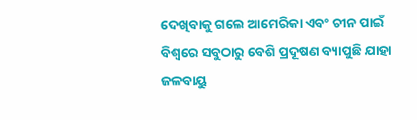ଦେଖିବାକୁ ଗଲେ ଆମେରିକା ଏବଂ ଚୀନ ପାଇଁ ବିଶ୍ୱରେ ସବୁଠାରୁ ବେଶି ପ୍ରଦୂଷଣ ବ୍ୟାପୁଛି ଯାହା ଜଳବାୟୁ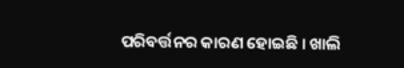ପରିବର୍ତ୍ତନର କାରଣ ହୋଇଛି । ଖାଲି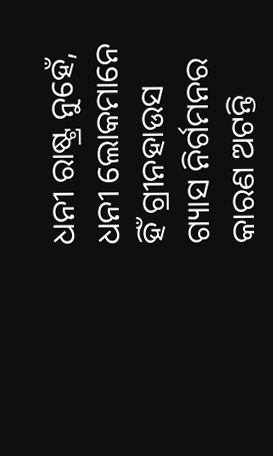ଧନୀ ରାଷ୍ଟ୍ର ନୁହେଁ, ଧନୀ ଲୋକମାନେ ହିଁ ଗ୍ରୀନହାଉସ ଗ୍ୟାସ ନିର୍ଗମନର କାରଣ ଅଟନ୍ତି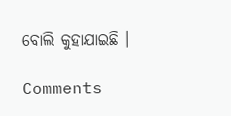ବୋଲି କୁହାଯାଇଛି ।

Comments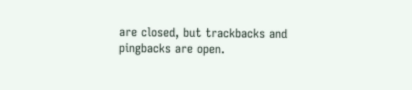are closed, but trackbacks and pingbacks are open.